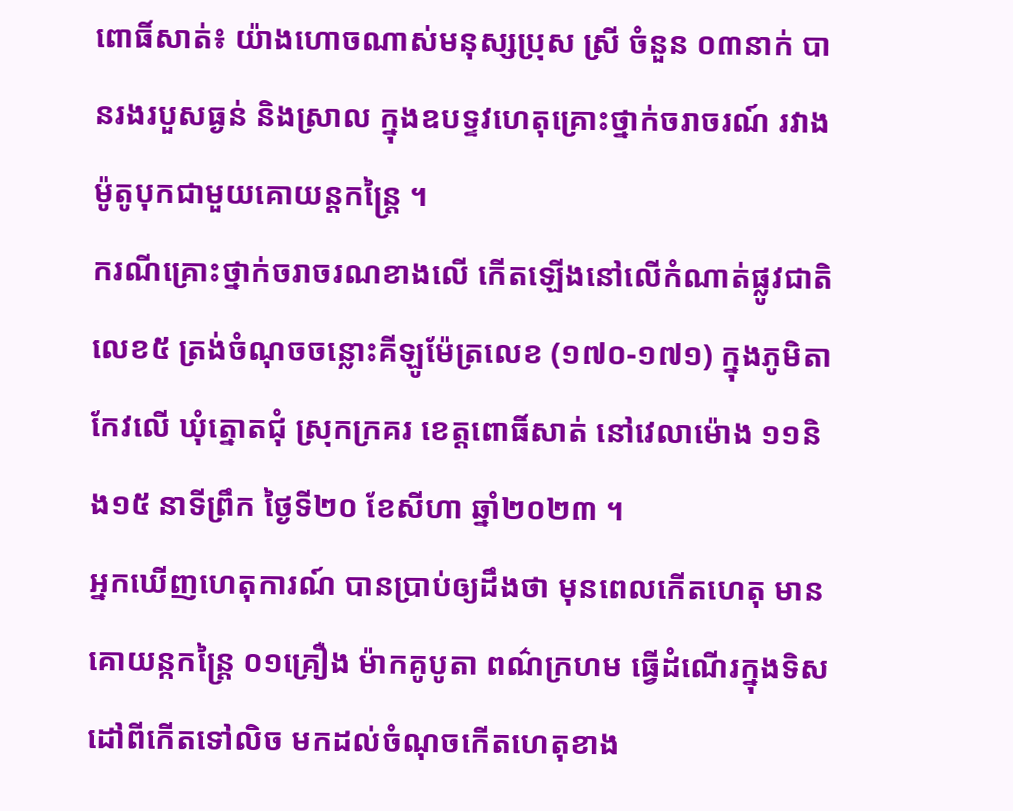ពោធិ៍សាត់៖ យ៉ាងហោចណាស់មនុស្សប្រុស ស្រី ចំនួន ០៣នាក់ បានរងរបួសធ្ងន់ និងស្រាល ក្នុងឧបទ្ទវហេតុគ្រោះថ្នាក់ចរាចរណ៍ រវាងម៉ូតូបុកជាមួយគោយន្តកន្ត្រៃ ។
ករណីគ្រោះថ្នាក់ចរាចរណខាងលើ កើតឡើងនៅលើកំណាត់ផ្លូវជាតិលេខ៥ ត្រង់ចំណុចចន្លោះគីឡូម៉ែត្រលេខ (១៧០-១៧១) ក្នុងភូមិតាកែវលើ ឃុំត្នោតជុំ ស្រុកក្រគរ ខេត្តពោធិ៍សាត់ នៅវេលាម៉ោង ១១និង១៥ នាទីព្រឹក ថ្ងៃទី២០ ខែសីហា ឆ្នាំ២០២៣ ។
អ្នកឃើញហេតុការណ៍ បានប្រាប់ឲ្យដឹងថា មុនពេលកើតហេតុ មានគោយន្កកន្ត្រៃ ០១គ្រឿង ម៉ាកគូបូតា ពណ៌ក្រហម ធ្វើដំណើរក្នុងទិសដៅពីកើតទៅលិច មកដល់ចំណុចកើតហេតុខាង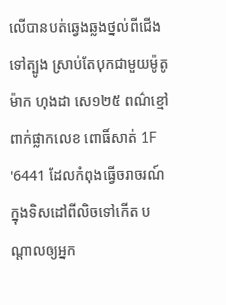លើបានបត់ឆ្វេងឆ្លងថ្នល់ពីជើងទៅត្បូង ស្រាប់តែបុកជាមួយម៉ូតូ ម៉ាក ហុងដា សេ១២៥ ពណ៌ខ្មៅ ពាក់ផ្លាកលេខ ពោធិ៍សាត់ 1F '6441 ដែលកំពុងធ្វើចរាចរណ៍ក្នុងទិសដៅពីលិចទៅកើត បណ្តាលឲ្យអ្នក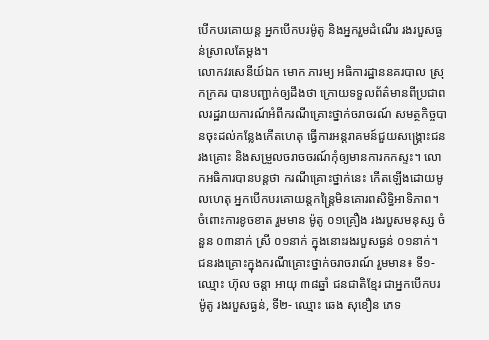បើកបរគោយន្ត អ្នកបើកបរម៉ូតូ និងអ្នករួមដំណើរ រងរបួសធ្ងន់ស្រាលតែម្តង។
លោកវរសេនីយ៍ឯក មោក ភារម្យ អធិការដ្ឋាននគរបាល ស្រុកក្រគរ បានបញ្ជាក់ឲ្យដឹងថា ក្រោយទទួលព័ត៌មានពីប្រជាពលរដ្ឋរាយការណ៍អំពីករណីគ្រោះថ្នាក់ចរាចរណ៍ សមត្ថកិច្ចបានចុះដល់កន្លែងកើតហេតុ ធ្វើការអន្តរាគមន៍ជួយសង្គ្រោះជនរងគ្រោះ និងសម្រួលចរាចចរណ៍កុំឲ្យមានការកកស្ទះ។ លោកអធិការបានបន្តថា ករណីគ្រោះថ្នាក់នេះ កើតឡើងដោយមូលហេតុ អ្នកបើកបរគោយន្តកន្រ្តៃមិនគោរពសិទ្ធិអាទិភាព។ ចំពោះការខូចខាត រួមមាន ម៉ូតូ ០១គ្រឿង រងរបួសមនុស្ស ចំនួន ០៣នាក់ ស្រី ០១នាក់ ក្នុងនោះរងរបួសធ្ងន់ ០១នាក់។
ជនរងគ្រោះក្នុងករណីគ្រោះថ្នាក់ចរាចរាណ៍ រួមមាន៖ ទី១- ឈ្មោះ ហ៊ុល ចន្តា អាយុ ៣៨ឆ្នាំ ជនជាតិខ្មែរ ជាអ្នកបើកបរម៉ូតូ រងរបួសធ្ងន់, ទី២- ឈ្មោះ ឆេង សុខឿន ភេទ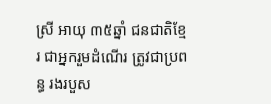ស្រី អាយុ ៣៥ឆ្នាំ ជនជាតិខ្មែរ ជាអ្នករួមដំណើរ ត្រូវជាប្រពន្ធ រងរបួស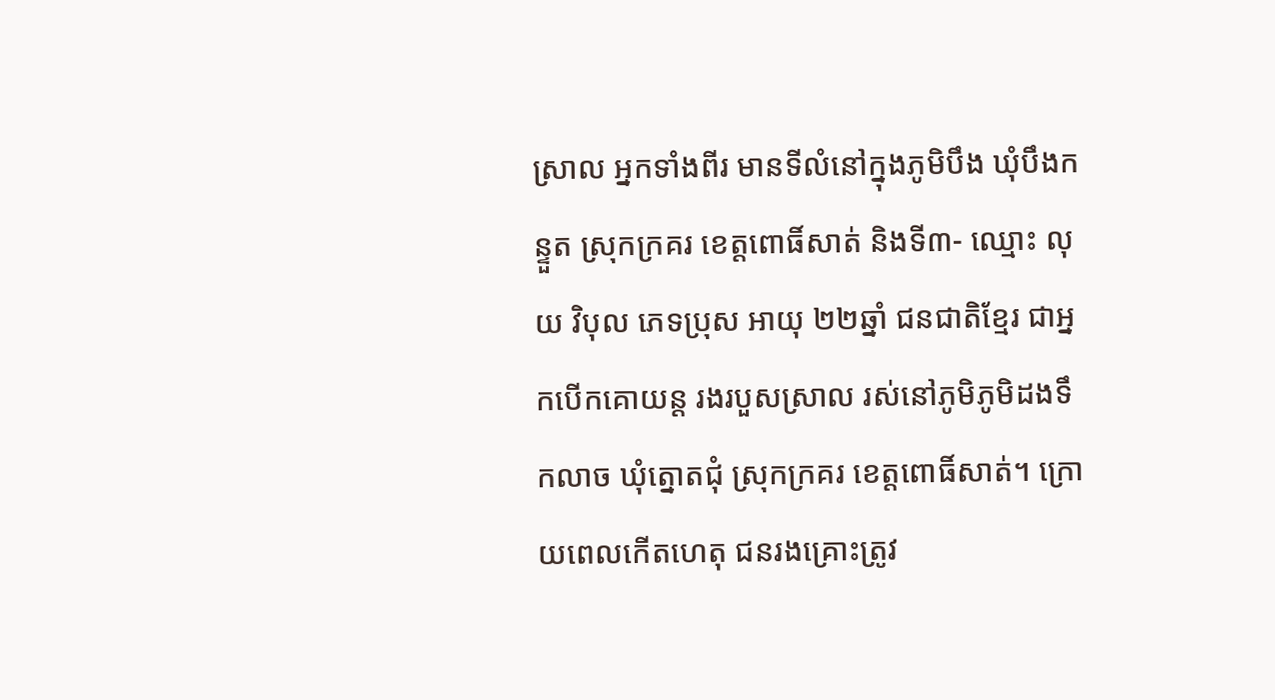ស្រាល អ្នកទាំងពីរ មានទីលំនៅក្នុងភូមិបឹង ឃុំបឹងកន្ទួត ស្រុកក្រគរ ខេត្តពោធិ៍សាត់ និងទី៣- ឈ្មោះ លុយ វិបុល ភេទប្រុស អាយុ ២២ឆ្នាំ ជនជាតិខ្មែរ ជាអ្នកបើកគោយន្ត រងរបួសស្រាល រស់នៅភូមិភូមិដងទឹកលាច ឃុំត្នោតជុំ ស្រុកក្រគរ ខេត្តពោធិ៍សាត់។ ក្រោយពេលកើតហេតុ ជនរងគ្រោះត្រូវ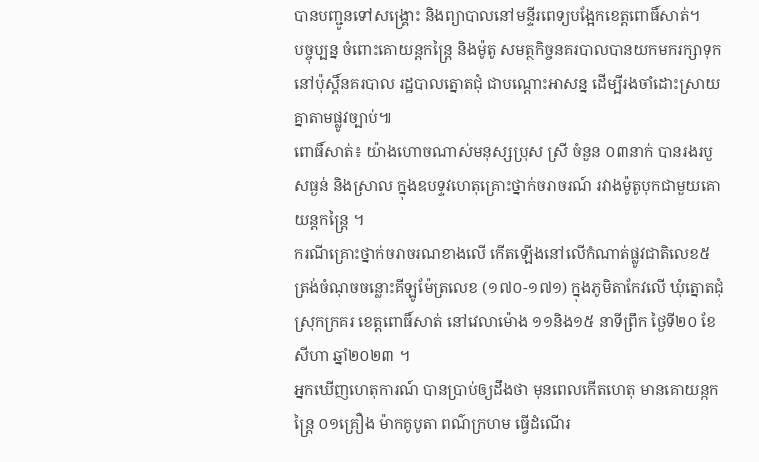បានបញ្ជូនទៅសង្គ្រោះ និងព្យាបាលនៅមន្ទីរពេទ្យបង្អែកខេត្តពោធិ៍សាត់។
បច្ចុប្បន្ន ចំពោះគោយន្តកន្ត្រៃ និងម៉ូតូ សមត្ថកិច្ចនគរបាលបានយកមករក្សាទុកនៅប៉ុស្តិ៍នគរបាល រដ្ឋបាលត្នោតជុំ ជាបណ្ដោះអាសន្ន ដើម្បីរងចាំដោះស្រាយគ្នាតាមផ្លូវច្បាប់៕
ពោធិ៍សាត់៖ យ៉ាងហោចណាស់មនុស្សប្រុស ស្រី ចំនួន ០៣នាក់ បានរងរបួសធ្ងន់ និងស្រាល ក្នុងឧបទ្ទវហេតុគ្រោះថ្នាក់ចរាចរណ៍ រវាងម៉ូតូបុកជាមួយគោយន្តកន្ត្រៃ ។
ករណីគ្រោះថ្នាក់ចរាចរណខាងលើ កើតឡើងនៅលើកំណាត់ផ្លូវជាតិលេខ៥ ត្រង់ចំណុចចន្លោះគីឡូម៉ែត្រលេខ (១៧០-១៧១) ក្នុងភូមិតាកែវលើ ឃុំត្នោតជុំ ស្រុកក្រគរ ខេត្តពោធិ៍សាត់ នៅវេលាម៉ោង ១១និង១៥ នាទីព្រឹក ថ្ងៃទី២០ ខែសីហា ឆ្នាំ២០២៣ ។
អ្នកឃើញហេតុការណ៍ បានប្រាប់ឲ្យដឹងថា មុនពេលកើតហេតុ មានគោយន្កកន្ត្រៃ ០១គ្រឿង ម៉ាកគូបូតា ពណ៌ក្រហម ធ្វើដំណើរ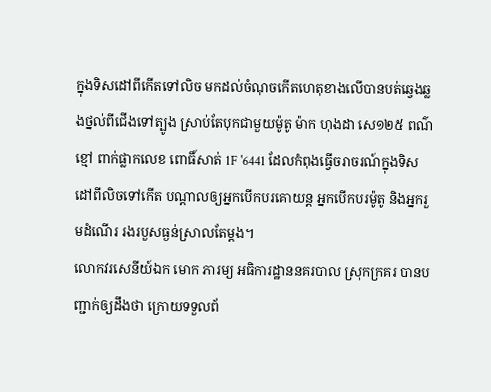ក្នុងទិសដៅពីកើតទៅលិច មកដល់ចំណុចកើតហេតុខាងលើបានបត់ឆ្វេងឆ្លងថ្នល់ពីជើងទៅត្បូង ស្រាប់តែបុកជាមួយម៉ូតូ ម៉ាក ហុងដា សេ១២៥ ពណ៌ខ្មៅ ពាក់ផ្លាកលេខ ពោធិ៍សាត់ 1F '6441 ដែលកំពុងធ្វើចរាចរណ៍ក្នុងទិសដៅពីលិចទៅកើត បណ្តាលឲ្យអ្នកបើកបរគោយន្ត អ្នកបើកបរម៉ូតូ និងអ្នករួមដំណើរ រងរបួសធ្ងន់ស្រាលតែម្តង។
លោកវរសេនីយ៍ឯក មោក ភារម្យ អធិការដ្ឋាននគរបាល ស្រុកក្រគរ បានបញ្ជាក់ឲ្យដឹងថា ក្រោយទទួលព័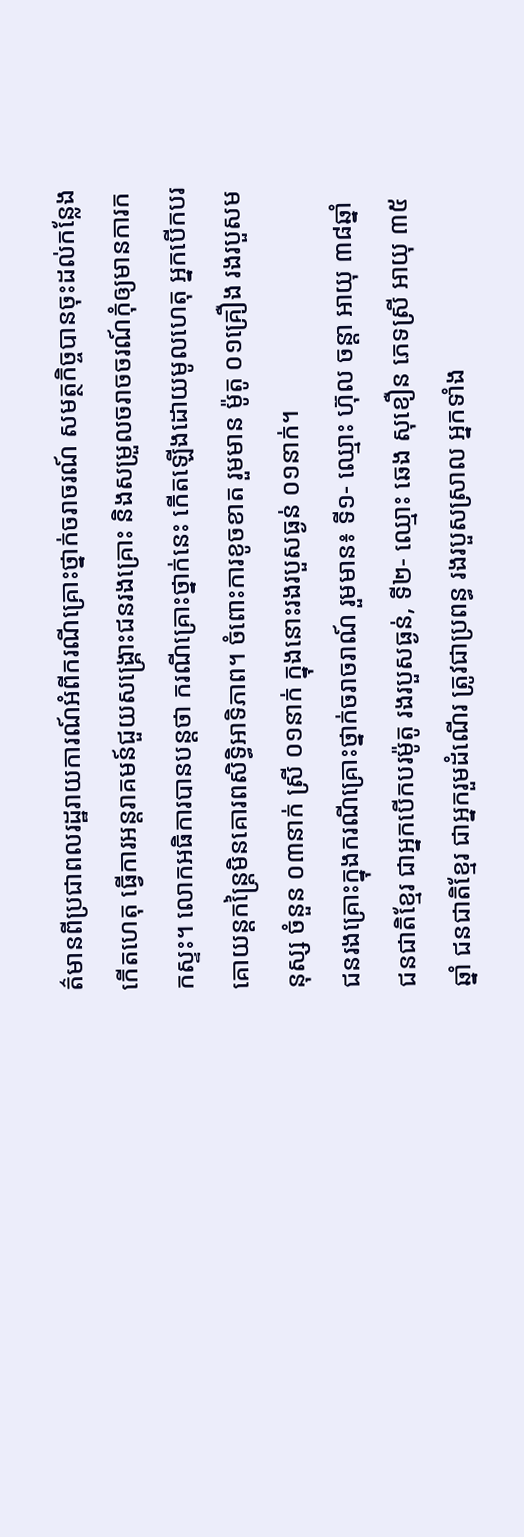ត៌មានពីប្រជាពលរដ្ឋរាយការណ៍អំពីករណីគ្រោះថ្នាក់ចរាចរណ៍ សមត្ថកិច្ចបានចុះដល់កន្លែងកើតហេតុ ធ្វើការអន្តរាគមន៍ជួយសង្គ្រោះជនរងគ្រោះ និងសម្រួលចរាចចរណ៍កុំឲ្យមានការកកស្ទះ។ លោកអធិការបានបន្តថា ករណីគ្រោះថ្នាក់នេះ កើតឡើងដោយមូលហេតុ អ្នកបើកបរគោយន្តកន្រ្តៃមិនគោរពសិទ្ធិអាទិភាព។ ចំពោះការខូចខាត រួមមាន ម៉ូតូ ០១គ្រឿង រងរបួសមនុស្ស ចំនួន ០៣នាក់ ស្រី ០១នាក់ ក្នុងនោះរងរបួសធ្ងន់ ០១នាក់។
ជនរងគ្រោះក្នុងករណីគ្រោះថ្នាក់ចរាចរាណ៍ រួមមាន៖ ទី១- ឈ្មោះ ហ៊ុល ចន្តា អាយុ ៣៨ឆ្នាំ ជនជាតិខ្មែរ ជាអ្នកបើកបរម៉ូតូ រងរបួសធ្ងន់, ទី២- ឈ្មោះ ឆេង សុខឿន ភេទស្រី អាយុ ៣៥ឆ្នាំ ជនជាតិខ្មែរ ជាអ្នករួមដំណើរ ត្រូវជាប្រពន្ធ រងរបួសស្រាល អ្នកទាំង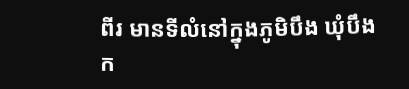ពីរ មានទីលំនៅក្នុងភូមិបឹង ឃុំបឹងក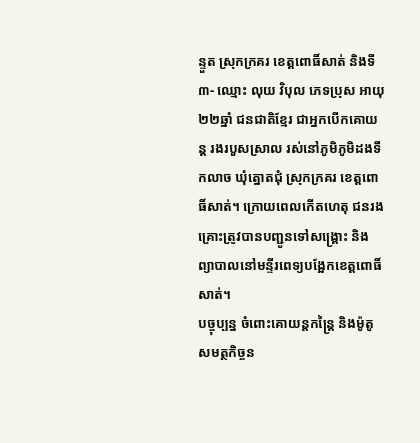ន្ទួត ស្រុកក្រគរ ខេត្តពោធិ៍សាត់ និងទី៣- ឈ្មោះ លុយ វិបុល ភេទប្រុស អាយុ ២២ឆ្នាំ ជនជាតិខ្មែរ ជាអ្នកបើកគោយន្ត រងរបួសស្រាល រស់នៅភូមិភូមិដងទឹកលាច ឃុំត្នោតជុំ ស្រុកក្រគរ ខេត្តពោធិ៍សាត់។ ក្រោយពេលកើតហេតុ ជនរងគ្រោះត្រូវបានបញ្ជូនទៅសង្គ្រោះ និងព្យាបាលនៅមន្ទីរពេទ្យបង្អែកខេត្តពោធិ៍សាត់។
បច្ចុប្បន្ន ចំពោះគោយន្តកន្ត្រៃ និងម៉ូតូ សមត្ថកិច្ចន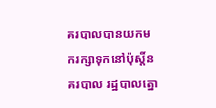គរបាលបានយកមករក្សាទុកនៅប៉ុស្តិ៍នគរបាល រដ្ឋបាលត្នោ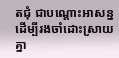តជុំ ជាបណ្ដោះអាសន្ន ដើម្បីរងចាំដោះស្រាយគ្នា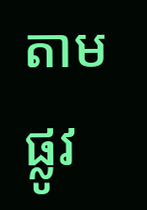តាមផ្លូវ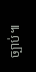ច្បាប់៕